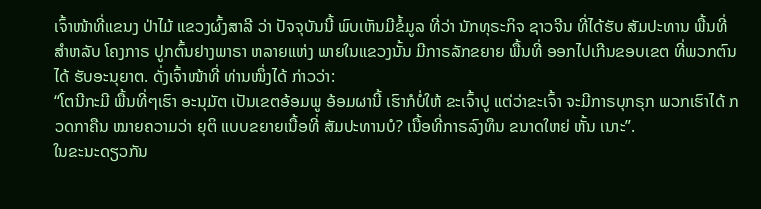ເຈົ້າໜ້າທີ່ແຂນງ ປ່າໄມ້ ແຂວງຜົ້ງສາລີ ວ່າ ປັຈຈຸບັນນີ້ ພົບເຫັນມີຂໍ້ມູລ ທີ່ວ່າ ນັກທຸຣະກິຈ ຊາວຈີນ ທີ່ໄດ້ຮັບ ສັມປະທານ ພື້ນທີ່ ສຳຫລັບ ໂຄງກາຣ ປູກຕົ້ນຢາງພາຣາ ຫລາຍແຫ່ງ ພາຍໃນແຂວງນັ້ນ ມີກາຣລັກຂຍາຍ ພື້ນທີ່ ອອກໄປເກີນຂອບເຂຕ ທີ່ພວກຕົນໄດ້ ຮັບອະນຸຍາຕ. ດັ່ງເຈົ້າໜ້າທີ່ ທ່ານໜຶ່ງໄດ້ ກ່າວວ່າ:
“ໂຕນີກະມີ ພື້ນທີ່ໆເຮົາ ອະນຸມັຕ ເປັນເຂຕອ້ອມພູ ອ້ອມຜານີ້ ເຮົາກໍບໍ່ໃຫ້ ຂະເຈົ້າປູ ແຕ່ວ່າຂະເຈົ້າ ຈະມີກາຣບຸກຣຸກ ພວກເຮົາໄດ້ ກວດກາຄືນ ໝາຍຄວາມວ່າ ຍຸຕິ ແບບຂຍາຍເນື້ອທີ່ ສັມປະທານບໍ? ເນື້ອທີ່ກາຣລົງທຶນ ຂນາດໃຫຍ່ ຫັ້ນ ເນາະ”.
ໃນຂະນະດຽວກັນ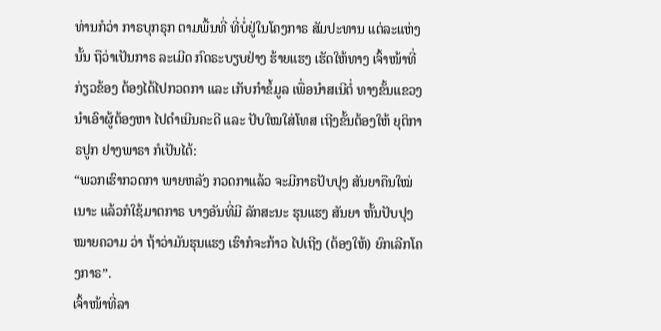ທ່ານກໍວ່າ ກາຣບຸກຣຸກ ຕາມພື້ນທີ່ ທີ່ບໍ່ຢູ່ໃນໂຄງກາຣ ສັມປະທານ ແຕ່ລະແຫ່ງນັ້ນ ຖືວ່າເປັນກາຣ ລະເມີດ ກົດຣະບຽບຢ່າງ ຮ້າຍແຮງ ເຮັດໃຫ້ທາງ ເຈົ້າໜ້າທີ່ ກ່ຽວຂ້ອງ ຕ້ອງໄດ້ໄປກວດກາ ແລະ ເກັບກຳຂໍ້ມູລ ເພື່ອນຳສເນີຕໍ່ ທາງຂັ້ນແຂວງ ນຳເອົາຜູ້ຕ້ອງຫາ ໄປດຳເນີນຄະດີ ແລະ ປັບໃໝໃສ່ໂທສ ເຖີງຂັ້ນຕ້ອງໃຫ້ ຍຸຕິກາຣປູກ ຢາງພາຣາ ກໍເປັນໄດ້:
“ພວກເຮົາກວດກາ ພາຍຫລັງ ກວດກາແລ້ວ ຈະມີກາຣປັບປຸງ ສັນຍາຄືນໃໝ່ເນາະ ແລ້ວກໍໃຊ້ມາຕກາຣ ບາງອັນທີ່ມີ ລັກສະນະ ຮຸນແຮງ ສັນຍາ ຫັ້ນປັບປຸງ ໝາຍຄວາມ ວ່າ ຖ້າວ່າມັນຮຸນແຮງ ເຮົາກໍຈະກ້າວ ໄປເຖີງ (ຕ້ອງໃຫ້) ຍົກເລີກໂຄງກາຣ”.
ເຈົ້າໜ້າທີ່ລາ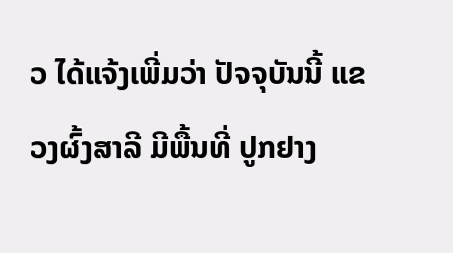ວ ໄດ້ແຈ້ງເພີ່ມວ່າ ປັຈຈຸບັນນີ້ ແຂວງຜົ້ງສາລີ ມີພື້ນທີ່ ປູກຢາງ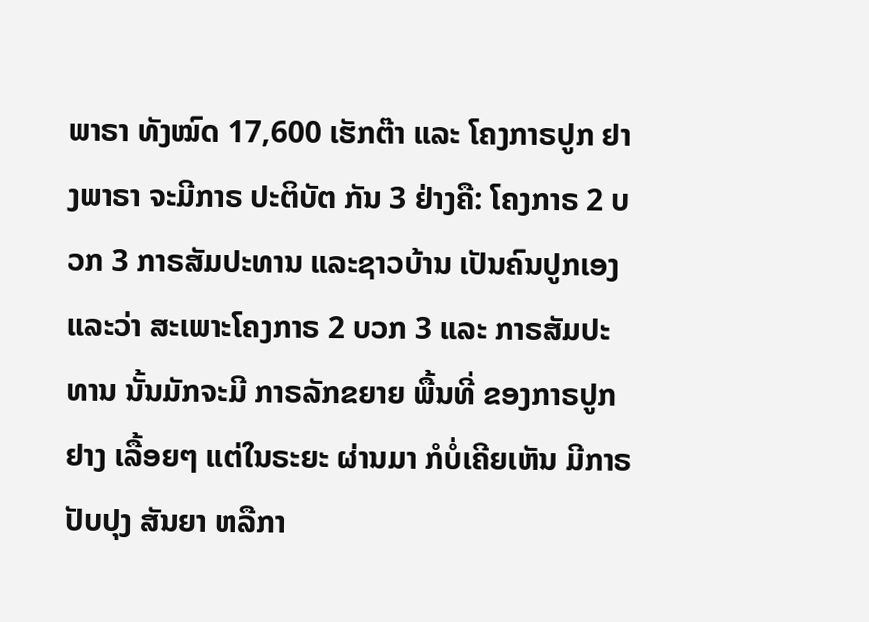ພາຣາ ທັງໝົດ 17,600 ເຮັກຕ໊າ ແລະ ໂຄງກາຣປູກ ຢາງພາຣາ ຈະມີກາຣ ປະຕິບັຕ ກັນ 3 ຢ່າງຄື: ໂຄງກາຣ 2 ບວກ 3 ກາຣສັມປະທານ ແລະຊາວບ້ານ ເປັນຄົນປູກເອງ ແລະວ່າ ສະເພາະໂຄງກາຣ 2 ບວກ 3 ແລະ ກາຣສັມປະທານ ນັ້ນມັກຈະມີ ກາຣລັກຂຍາຍ ພື້ນທີ່ ຂອງກາຣປູກຢາງ ເລື້ອຍໆ ແຕ່ໃນຣະຍະ ຜ່ານມາ ກໍບໍ່ເຄີຍເຫັນ ມີກາຣປັບປຸງ ສັນຍາ ຫລືກາ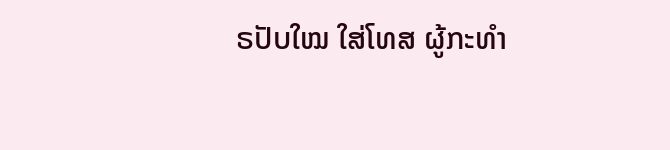ຣປັບໃໝ ໃສ່ໂທສ ຜູ້ກະທຳ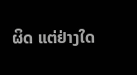ຜິດ ແຕ່ຢ່າງໃດ